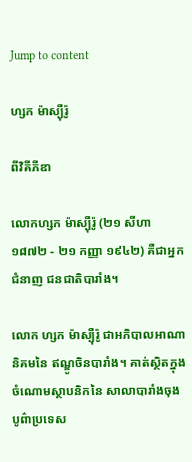Jump to content

ហ្សក ម៉ាស្ប៉ឺរ៉ូ

ពីវិគីភីឌា

លោកហ្សក ម៉ាស្ប៉ឺរ៉ូ (២១ សីហា ១៨៧២ - ២១ កញ្ញា ១៩៤២) គឺជាអ្នក ជំនាញ ជនជាតិបារាំង។

លោក ហ្សក ម៉ាស្ប៉ឺរ៉ូ ជាអភិបាលអាណានិគមនៃ ឥណ្ឌូចិនបារាំង។ គាត់ស្ថិតក្នុងចំណោមស្ថាបនិកនៃ សាលាបារាំងចុងបូព៌ាប្រទេស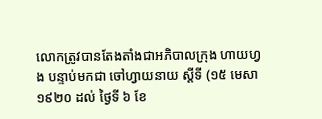លោកត្រូវបានតែងតាំងជាអភិបាលក្រុង ហាយហ្វង បន្ទាប់មកជា ចៅហ្វាយនាយ ស្តីទី (១៥ មេសា ១៩២០ ដល់ ថ្ងៃទី ៦ ខែ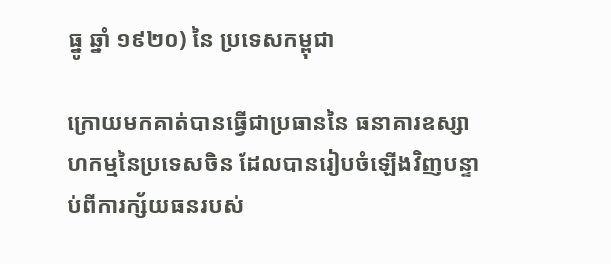ធ្នូ ឆ្នាំ ១៩២០) នៃ ប្រទេសកម្ពុជា

ក្រោយមកគាត់បានធ្វើជាប្រធាននៃ ធនាគារឧស្សាហកម្មនៃប្រទេសចិន ដែលបានរៀបចំឡើងវិញបន្ទាប់ពីការក្ស័យធនរបស់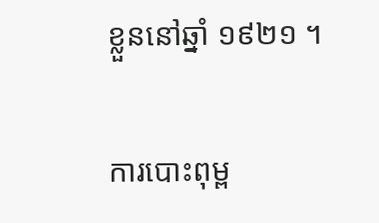ខ្លួននៅឆ្នាំ ១៩២១ ។

ការបោះពុម្ព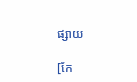ផ្សាយ

[កែ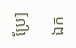ប្រែ]

ឯក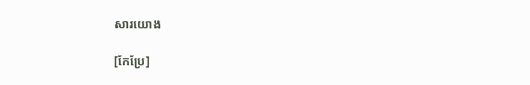សារយោង

[កែប្រែ]